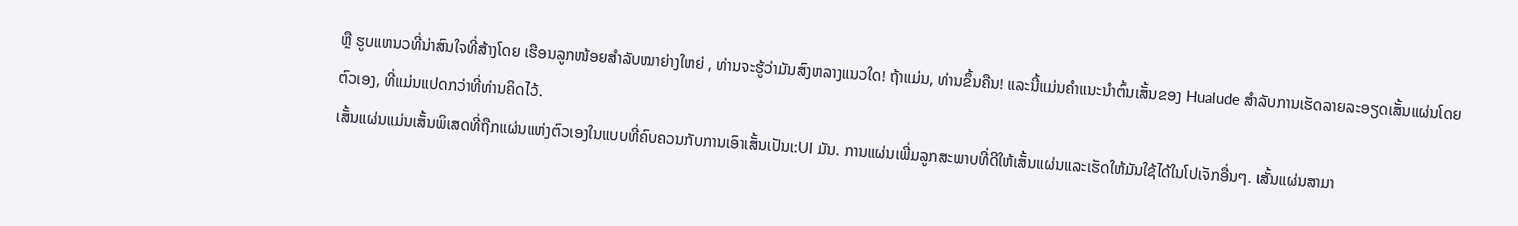ຫຼື ຮູບແຫນວທີ່ນ່າສົນໃຈທີ່ສ້າງໂດຍ ເຮືອນລູກໜ້ອຍສຳລັບໝາຍ່າງໃຫຍ່ , ທ່ານຈະຮູ້ວ່າມັນສົງຫລາງແນວໃດ! ຖ້າແມ່ນ, ທ່ານຂຶ້ນຄືນ! ແລະນີ້ແມ່ນຄຳແນະນຳຕົ້ນເສັ້ນຂອງ Hualude ສຳລັບການເຮັດລາຍລະອຽດເສັ້ນແຜ່ນໂດຍຕົວເອງ, ທີ່ແມ່ນແປດກວ່າທີ່ທ່ານຄິດໄວ້.
ເສັ້ນແຜ່ນແມ່ນເສັ້ນພິເສດທີ່ຖືກແຜ່ນແຫ່ງຕົວເອງໃນແບບທີ່ຄົບຄວນກັບການເອົາເສັ້ນເປັນເ:UI ມັນ. ການແຜ່ນເພີ່ມລູກສະພາບທີ່ດີໃຫ້ເສັ້ນແຜ່ນແລະເຮັດໃຫ້ມັນໃຊ້ໄດ້ໃນໂປເຈັກອື່ນໆ. เສັ້ນແຜ່ນສາມາ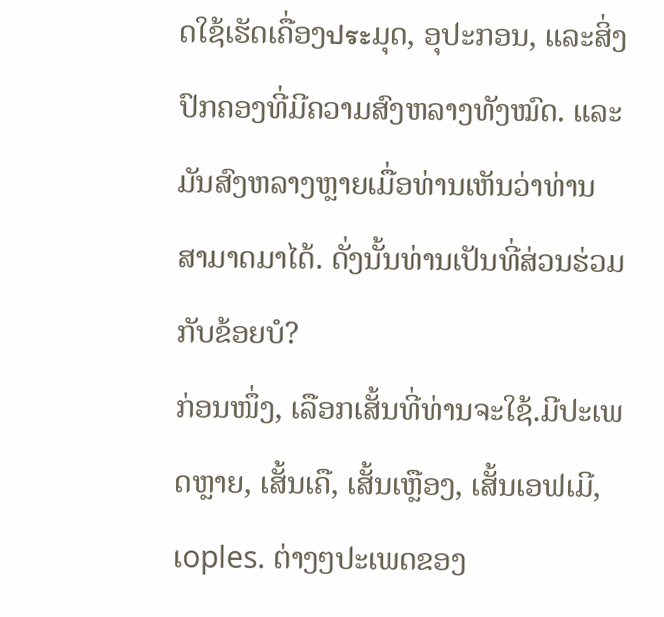ດໃຊ້ເຮັດເຄື່ອງประມຸດ, ອຸປະກອນ, ແລະສິ່ງປົກຄອງທີ່ມີຄວາມສົງຫລາງທັງໝົດ. ແລະມັນສົງຫລາງຫຼາຍເມື່ອທ່ານເຫັນວ່າທ່ານສາມາດມາໄດ້. ດັ່ງນັ້ນທ່ານເປັນທີ່ສ່ວນຮ່ວມກັບຂ້ອຍບໍ?
ກ່ອນໜຶ່ງ, ເລືອກເສັ້ນທີ່ທ່ານຈະໃຊ້.ມີປະເພດຫຼາຍ, ເສັ້ນເຄື, ເສັ້ນເຫຼືອງ, ເສັ້ນເອຟເມີ, ເoples. ຕ່າງໆປະເພດຂອງ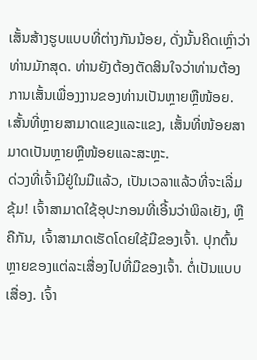ເສັ້ນສ້າງຮູບແບບທີ່ຕ່າງກັນນ້ອຍ, ດັ່ງນັ້ນຄິດເຫຼົ່າວ່າທ່ານມັກສຸດ. ທ່ານຍັງຕ້ອງຕັດສິນໃຈວ່າທ່ານຕ້ອງການເສັ້ນເພື່ອງງານຂອງທ່ານເປັນຫຼາຍຫຼືໜ້ອຍ. เສັ້ນທີ່ຫຼາຍສາມາດແຂງແລະແຂງ, ເສັ້ນທີ່ໜ້ອຍສາມາດເປັນຫຼາຍຫຼືໜ້ອຍແລະສະຫຼະ.
ດ່ວງທີ່ເຈົ້າມີຢູ່ໃນມືແລ້ວ, ເປັນເວລາແລ້ວທີ່ຈະເລີ່ມຂຸ້ມ! ເຈົ້າສາມາດໃຊ້ອຸປະກອນທີ່ເອີ້ນວ່າພິລເຍັງ, ຫຼືຄືກັນ, ເຈົ້າສາມາດເຮັດໂດຍໃຊ້ມືຂອງເຈົ້າ. ປຸກຕົ້ນຫຼາຍຂອງແຕ່ລະເສື່ອງໄປທີ່ມືຂອງເຈົ້າ. ຕໍ່ເປັນແບບເສື່ອງ. ເຈົ້າ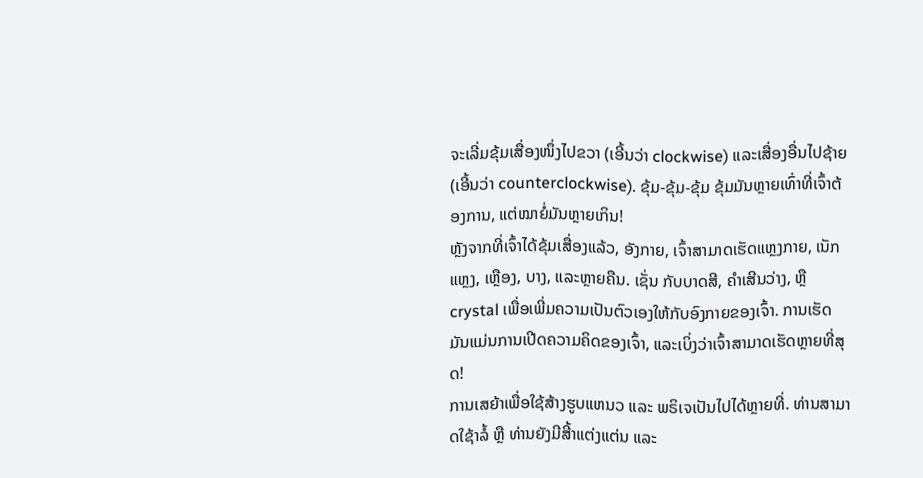ຈະເລີ່ມຂຸ້ມເສື່ອງໜຶ່ງໄປຂວາ (ເອີ້ນວ່າ clockwise) ແລະເສື່ອງອື່ນໄປຊ້າຍ (ເອີ້ນວ່າ counterclockwise). ຂຸ້ມ-ຂຸ້ມ-ຂຸ້ມ ຂຸ້ມມັນຫຼາຍເທົ່າທີ່ເຈົ້າຕ້ອງການ, ແຕ່ໝາຍໍ່ມັນຫຼາຍເກິນ!
ຫຼັງຈາກທີ່ເຈົ້າໄດ້ຂຸ້ມເສື່ອງແລ້ວ, ອັງກາຍ, ເຈົ້າສາມາດເຮັດແຫຼງກາຍ, ເນັກແຫຼງ, ເຫຼືອງ, ບາງ, ແລະຫຼາຍຄືນ. ເຊັ່ນ ກັບບາດສີ, ຄຳເສີນວ່າງ, ຫຼື crystal ເພື່ອເພີ່ມຄວາມເປັນຕົວເອງໃຫ້ກັບອົງກາຍຂອງເຈົ້າ. ການເຮັດມັນແມ່ນການເປີດຄວາມຄິດຂອງເຈົ້າ, ແລະເບິ່ງວ່າເຈົ້າສາມາດເຮັດຫຼາຍທີ່ສຸດ!
ການເສຍ້າເພື່ອໃຊ້ສ້າງຮູບແຫນວ ແລະ ພຣິເຈເປັນໄປໄດ້ຫຼາຍທີ່. ທ່ານສາມາດໃຊ້າລໍ້ ຫຼື ທ່ານຍັງມີສີ້າແຕ່ງແຕ່ນ ແລະ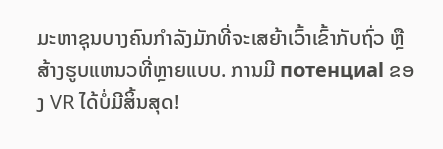ມະຫາຊຸນບາງຄົນກຳລັງມັກທີ່ຈະເສຍ້າເວົ້າເຂົ້າກັບຖົ່ວ ຫຼື ສ້າງຮູບແຫນວທີ່ຫຼາຍແບບ. ການມີ потенциal ຂອງ VR ໄດ້ບໍ່ມີສິ້ນສຸດ!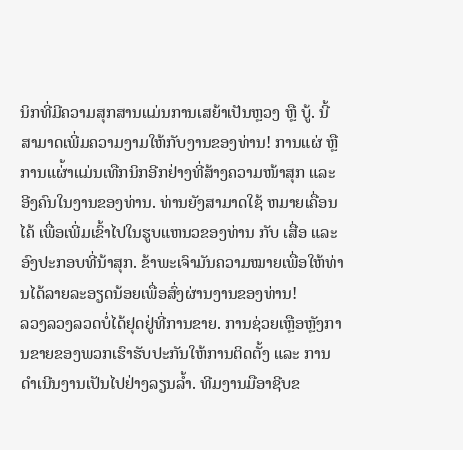ນິກທີ່ມີຄວາມສຸກສານແມ່ນການເສຍ້າເປັນຫຼວງ ຫຼື ບູ້. ນີ້ສາມາດເພີ່ມຄວາມງາມໃຫ້ກັບງານຂອງທ່ານ! ການແຜ່ ຫຼື ການແຜ່້າແມ່ນເທືກນິກອີກຢ່າງທີ່ສ້າງຄວາມໜ້າສຸກ ແລະ ອີງຄົນໃນງານຂອງທ່ານ. ທ່ານຍັງສາມາດໃຊ້ ຫມາຍເຄື່ອນໄຄ້ ເພື່ອເພີ່ມເຂົ້າໄປໃນຮູບແຫນວຂອງທ່ານ ກັບ ເສື່ອ ແລະ ອົງປະກອບທີ່ນ້າສຸກ. ຂ້າພະເຈົາມັນຄວາມໝາຍເພື່ອໃຫ້ທ່ານໄດ້ລາຍລະອຽດນ້ອຍເພື່ອສົ່ງຜ່ານງານຂອງທ່ານ!
ລວງລວງລວດບໍ່ໄດ້ຢຸດຢູ່ທີ່ການຂາຍ. ການຊ່ວຍເຫຼືອຫຼັງການຂາຍຂອງພວກເຮົາຮັບປະກັນໃຫ້ການຕິດຕັ້ງ ແລະ ການດຳເນີນງານເປັນໄປຢ່າງລຽນລ້ຳ. ທີມງານມືອາຊີບຂ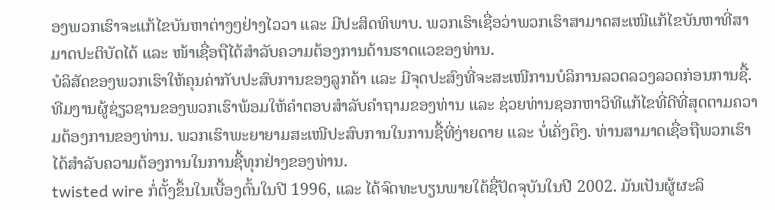ອງພວກເຮົາຈະແກ້ໄຂບັນຫາຕ່າງໆຢ່າງໄວວາ ແລະ ມີປະສິດທິພາບ. ພວກເຮົາເຊື່ອວ່າພວກເຮົາສາມາດສະເໜີແກ້ໄຂບັນຫາທີ່ສາມາດປະຕິບັດໄດ້ ແລະ ໜ້າເຊື່ອຖືໄດ້ສຳລັບຄວາມຕ້ອງການດ້ານຮາດແວຂອງທ່ານ.
ບໍລິສັດຂອງພວກເຮົາໃຫ້ຄຸນຄ່າກັບປະສົບການຂອງລູກຄ້າ ແລະ ມີຈຸດປະສົງທີ່ຈະສະເໜີການບໍລິການລວດລວງລວດກ່ອນການຊື້. ທີມງານຜູ້ຊ່ຽວຊານຂອງພວກເຮົາພ້ອມໃຫ້ຄຳຕອບສຳລັບຄຳຖາມຂອງທ່ານ ແລະ ຊ່ວຍທ່ານຊອກຫາວິທີແກ້ໄຂທີ່ດີທີ່ສຸດຕາມຄວາມຕ້ອງການຂອງທ່ານ. ພວກເຮົາພະຍາຍາມສະເໜີປະສົບການໃນການຊື້ທີ່ງ່າຍດາຍ ແລະ ບໍ່ເຄັ່ງຕຶງ. ທ່ານສາມາດເຊື່ອຖືພວກເຮົາໄດ້ສຳລັບຄວາມຕ້ອງການໃນການຊື້ທຸກຢ່າງຂອງທ່ານ.
twisted wire ກໍ່ຕັ້ງຂຶ້ນໃນເບື້ອງຕົ້ນໃນປີ 1996, ແລະ ໄດ້ຈົດທະບຽນພາຍໃຕ້ຊື່ປັດຈຸບັນໃນປີ 2002. ມັນເປັນຜູ້ຜະລິ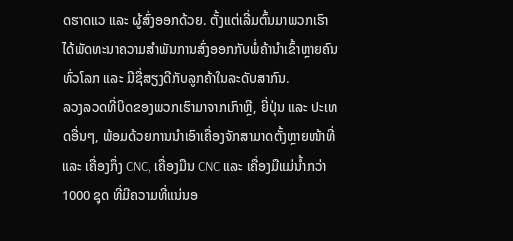ດຮາດແວ ແລະ ຜູ້ສົ່ງອອກດ້ວຍ. ຕັ້ງແຕ່ເລີ່ມຕົ້ນມາພວກເຮົາໄດ້ພັດທະນາຄວາມສຳພັນການສົ່ງອອກກັບພໍ່ຄ້ານຳເຂົ້າຫຼາຍຄົນທົ່ວໂລກ ແລະ ມີຊື່ສຽງດີກັບລູກຄ້າໃນລະດັບສາກົນ.
ລວງລວດທີ່ບິດຂອງພວກເຮົາມາຈາກເກົາຫຼີ, ຍີ່ປຸ່ນ ແລະ ປະເທດອື່ນໆ, ພ້ອມດ້ວຍການນໍາເອົາເຄື່ອງຈັກສາມາດຕັ້ງຫຼາຍໜ້າທີ່ ແລະ ເຄື່ອງກຶ່ງ CNC, ເຄື່ອງມືນ CNC ແລະ ເຄື່ອງມືແມ່ນ້ຳກວ່າ 1000 ຊຸດ ທີ່ມີຄວາມທີ່ແນ່ນອ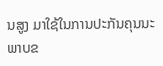ນສູງ ມາໃຊ້ໃນການປະກັນຄຸນນະພາບຂ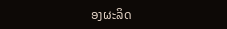ອງຜະລິດ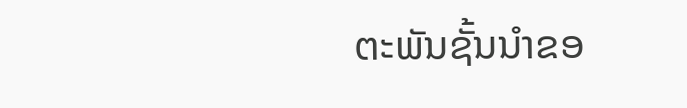ຕະພັນຊັ້ນນໍາຂອ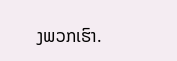ງພວກເຮົາ.